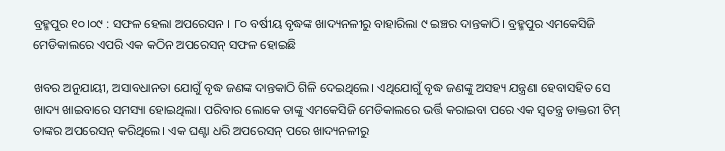ବ୍ରହ୍ମପୁର ୧୦।୦୯ : ସଫଳ ହେଲା ଅପରେସନ । ୮୦ ବର୍ଷୀୟ ବୃଦ୍ଧଙ୍କ ଖାଦ୍ୟନଳୀରୁ ବାହାରିଲା ୯ ଇଞ୍ଚର ଦାନ୍ତକାଠି। ବ୍ରହ୍ମପୁର ଏମକେସିଜି ମେଡିକାଲରେ ଏପରି ଏକ କଠିନ ଅପରେସନ୍ ସଫଳ ହୋଇଛି

ଖବର ଅନୁଯାୟୀ, ଅସାବଧାନତା ଯୋଗୁଁ ବୃଦ୍ଧ ଜଣଙ୍କ ଦାନ୍ତକାଠି ଗିଳି ଦେଇଥିଲେ। ଏଥିଯୋଗୁଁ ବୃଦ୍ଧ ଜଣଙ୍କୁ ଅସହ୍ୟ ଯନ୍ତ୍ରଣା ହେବାସହିତ ସେ ଖାଦ୍ୟ ଖାଇବାରେ ସମସ୍ୟା ହୋଇଥିଲା। ପରିବାର ଲୋକେ ତାଙ୍କୁ ଏମକେସିଜି ମେଡିକାଲରେ ଭର୍ତ୍ତି କରାଇବା ପରେ ଏକ ସ୍ବତନ୍ତ୍ର ଡାକ୍ତରୀ ଟିମ୍ ତାଙ୍କର ଅପରେସନ୍ କରିଥିଲେ। ଏକ ଘଣ୍ଟା ଧରି ଅପରେସନ୍ ପରେ ଖାଦ୍ୟନଳୀରୁ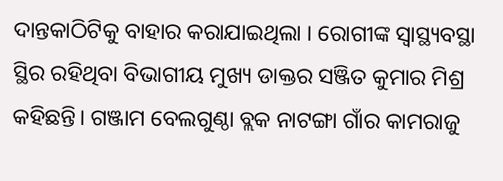ଦାନ୍ତକାଠିଟିକୁ ବାହାର କରାଯାଇଥିଲା । ରୋଗୀଙ୍କ ସ୍ବାସ୍ଥ୍ୟବସ୍ଥା ସ୍ଥିର ରହିଥିବା ବିଭାଗୀୟ ମୁଖ୍ୟ ଡାକ୍ତର ସଞ୍ଜିତ କୁମାର ମିଶ୍ର କହିଛନ୍ତି। ଗଞ୍ଜାମ ବେଲଗୁଣ୍ଠା ବ୍ଲକ ନାଟଙ୍ଗା ଗାଁର କାମରାଜୁ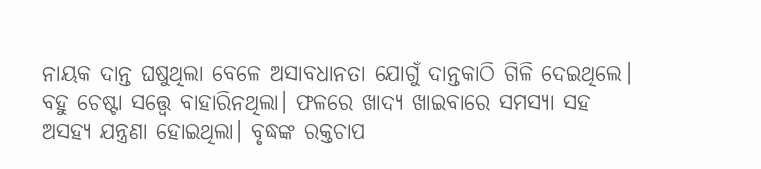ନାୟକ ଦାନ୍ତ ଘଷୁଥିଲା ବେଳେ ଅସାବଧାନତା ଯୋଗୁଁ ଦାନ୍ତକାଠି ଗିଳି ଦେଇଥିଲେ। ବହୁ ଚେଷ୍ଟା ସତ୍ତ୍ଵେ ବାହାରିନଥିଲା। ଫଳରେ ଖାଦ୍ୟ ଖାଇବାରେ ସମସ୍ୟା ସହ ଅସହ୍ୟ ଯନ୍ତ୍ରଣା ହୋଇଥିଲା। ବୃଦ୍ଧଙ୍କ ରକ୍ତଚାପ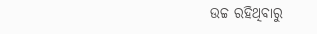ଉଚ୍ଚ ରହିଥିବାରୁ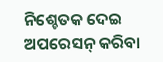ନିଶ୍ଚେତକ ଦେଇ ଅପରେସନ୍ କରିବା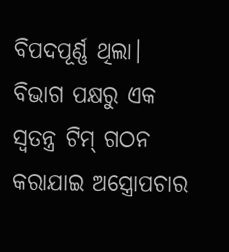ବିପଦପୂର୍ଣ୍ଣ ଥିଲା। ବିଭାଗ ପକ୍ଷରୁ ଏକ ସ୍ବତନ୍ତ୍ର ଟିମ୍ ଗଠନ କରାଯାଇ ଅସ୍ତ୍ରୋପଚାର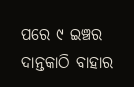ପରେ ୯ ଇଞ୍ଚର ଦାନ୍ତକାଠି ବାହାର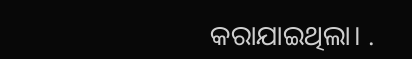କରାଯାଇଥିଲା। .